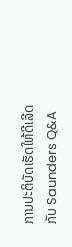ການປະຕິບັດເຮັດໃຫ້ດີເລີດກັບ Saunders Q&A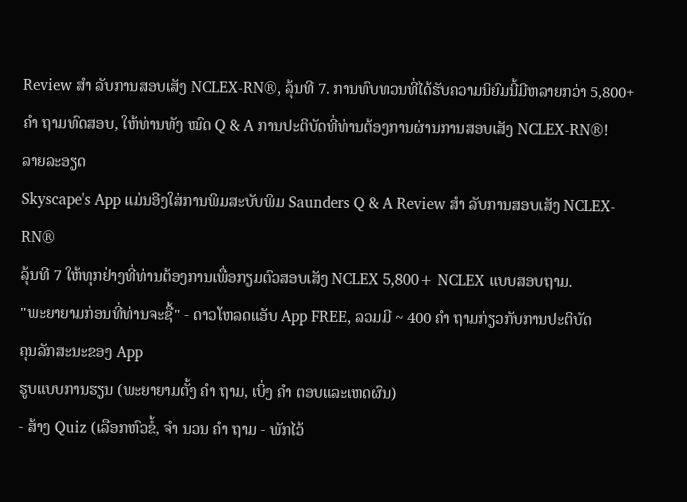Review ສຳ ລັບການສອບເສັງ NCLEX-RN®, ລຸ້ນທີ 7. ການທົບທວນທີ່ໄດ້ຮັບຄວາມນິຍົມນີ້ມີຫລາຍກວ່າ 5,800+ ຄຳ ຖາມທົດສອບ, ໃຫ້ທ່ານທັງ ໝົດ Q & A ການປະຕິບັດທີ່ທ່ານຕ້ອງການຜ່ານການສອບເສັງ NCLEX-RN®!
ລາຍລະອຽດ
Skyscape's App ແມ່ນອີງໃສ່ການພິມສະບັບພິມ Saunders Q & A Review ສຳ ລັບການສອບເສັງ NCLEX-RN®
ລຸ້ນທີ 7 ໃຫ້ທຸກຢ່າງທີ່ທ່ານຕ້ອງການເພື່ອກຽມຕົວສອບເສັງ NCLEX 5,800+ NCLEX ແບບສອບຖາມ.
"ພະຍາຍາມກ່ອນທີ່ທ່ານຈະຊື້" - ດາວໂຫລດແອັບ App FREE, ລວມມີ ~ 400 ຄຳ ຖາມກ່ຽວກັບການປະຕິບັດ
ຄຸນລັກສະນະຂອງ App
ຮູບແບບການຮຽນ (ພະຍາຍາມຕັ້ງ ຄຳ ຖາມ, ເບິ່ງ ຄຳ ຕອບແລະເຫດຜົນ)
- ສ້າງ Quiz (ເລືອກຫົວຂໍ້, ຈຳ ນວນ ຄຳ ຖາມ - ພັກໄວ້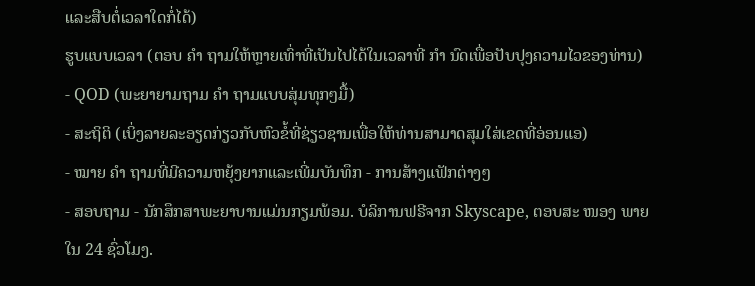ແລະສືບຕໍ່ເວລາໃດກໍ່ໄດ້)
ຮູບແບບເວລາ (ຕອບ ຄຳ ຖາມໃຫ້ຫຼາຍເທົ່າທີ່ເປັນໄປໄດ້ໃນເວລາທີ່ ກຳ ນົດເພື່ອປັບປຸງຄວາມໄວຂອງທ່ານ)
- QOD (ພະຍາຍາມຖາມ ຄຳ ຖາມແບບສຸ່ມທຸກໆມື້)
- ສະຖິຕິ (ເບິ່ງລາຍລະອຽດກ່ຽວກັບຫົວຂໍ້ທີ່ຊ່ຽວຊານເພື່ອໃຫ້ທ່ານສາມາດສຸມໃສ່ເຂດທີ່ອ່ອນແອ)
- ໝາຍ ຄຳ ຖາມທີ່ມີຄວາມຫຍຸ້ງຍາກແລະເພີ່ມບັນທຶກ - ການສ້າງແຟັກຕ່າງໆ
- ສອບຖາມ - ນັກສຶກສາພະຍາບານແມ່ນກຽມພ້ອມ. ບໍລິການຟຣີຈາກ Skyscape, ຕອບສະ ໜອງ ພາຍໃນ 24 ຊົ່ວໂມງ.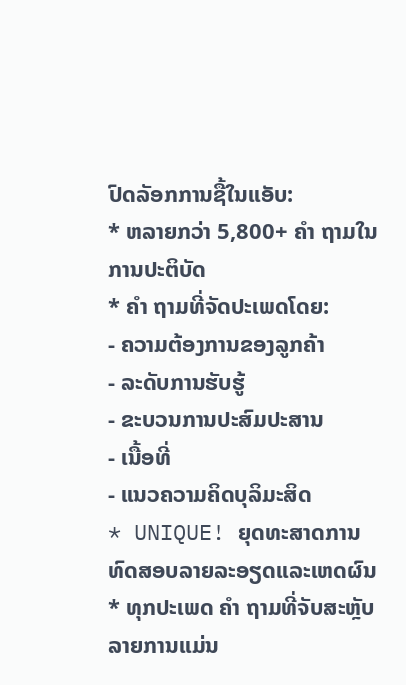ປົດລັອກການຊື້ໃນແອັບ:
* ຫລາຍກວ່າ 5,800+ ຄຳ ຖາມໃນການປະຕິບັດ
* ຄຳ ຖາມທີ່ຈັດປະເພດໂດຍ:
- ຄວາມຕ້ອງການຂອງລູກຄ້າ
- ລະດັບການຮັບຮູ້
- ຂະບວນການປະສົມປະສານ
- ເນື້ອທີ່
- ແນວຄວາມຄິດບຸລິມະສິດ
* UNIQUE! ຍຸດທະສາດການທົດສອບລາຍລະອຽດແລະເຫດຜົນ
* ທຸກປະເພດ ຄຳ ຖາມທີ່ຈັບສະຫຼັບລາຍການແມ່ນ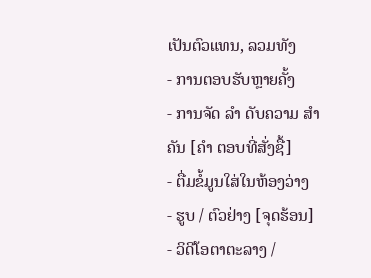ເປັນຕົວແທນ, ລວມທັງ
- ການຕອບຮັບຫຼາຍຄັ້ງ
- ການຈັດ ລຳ ດັບຄວາມ ສຳ ຄັນ [ຄຳ ຕອບທີ່ສັ່ງຊື້]
- ຕື່ມຂໍ້ມູນໃສ່ໃນຫ້ອງວ່າງ
- ຮູບ / ຕົວຢ່າງ [ຈຸດຮ້ອນ]
- ວິດີໂອຕາຕະລາງ /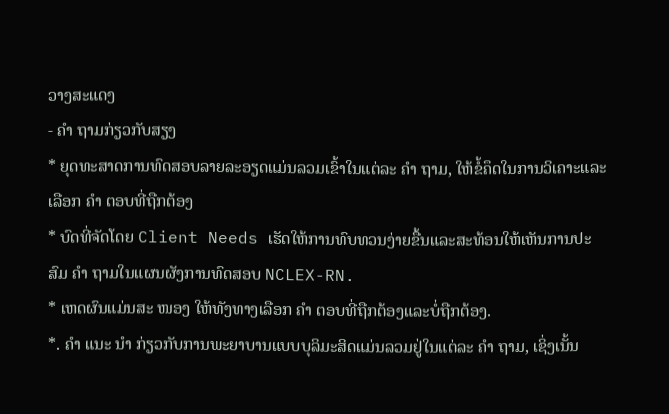ວາງສະແດງ
- ຄຳ ຖາມກ່ຽວກັບສຽງ
* ຍຸດທະສາດການທົດສອບລາຍລະອຽດແມ່ນລວມເຂົ້າໃນແຕ່ລະ ຄຳ ຖາມ, ໃຫ້ຂໍ້ຄຶດໃນການວິເຄາະແລະເລືອກ ຄຳ ຕອບທີ່ຖືກຕ້ອງ
* ບົດທີ່ຈັດໂດຍ Client Needs ເຮັດໃຫ້ການທົບທວນງ່າຍຂື້ນແລະສະທ້ອນໃຫ້ເຫັນການປະສົມ ຄຳ ຖາມໃນແຜນຜັງການທົດສອບ NCLEX-RN.
* ເຫດຜົນແມ່ນສະ ໜອງ ໃຫ້ທັງທາງເລືອກ ຄຳ ຕອບທີ່ຖືກຕ້ອງແລະບໍ່ຖືກຕ້ອງ.
*. ຄຳ ແນະ ນຳ ກ່ຽວກັບການພະຍາບານແບບບຸລິມະສິດແມ່ນລວມຢູ່ໃນແຕ່ລະ ຄຳ ຖາມ, ເຊິ່ງເນັ້ນ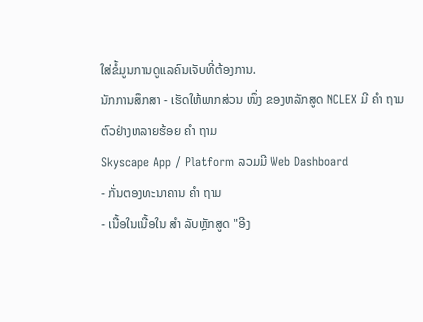ໃສ່ຂໍ້ມູນການດູແລຄົນເຈັບທີ່ຕ້ອງການ.
ນັກການສຶກສາ - ເຮັດໃຫ້ພາກສ່ວນ ໜຶ່ງ ຂອງຫລັກສູດ NCLEX ມີ ຄຳ ຖາມຕົວຢ່າງຫລາຍຮ້ອຍ ຄຳ ຖາມ
Skyscape App / Platform ລວມມີ Web Dashboard
- ກັ່ນຕອງທະນາຄານ ຄຳ ຖາມ
- ເນື້ອໃນເນື້ອໃນ ສຳ ລັບຫຼັກສູດ "ອີງ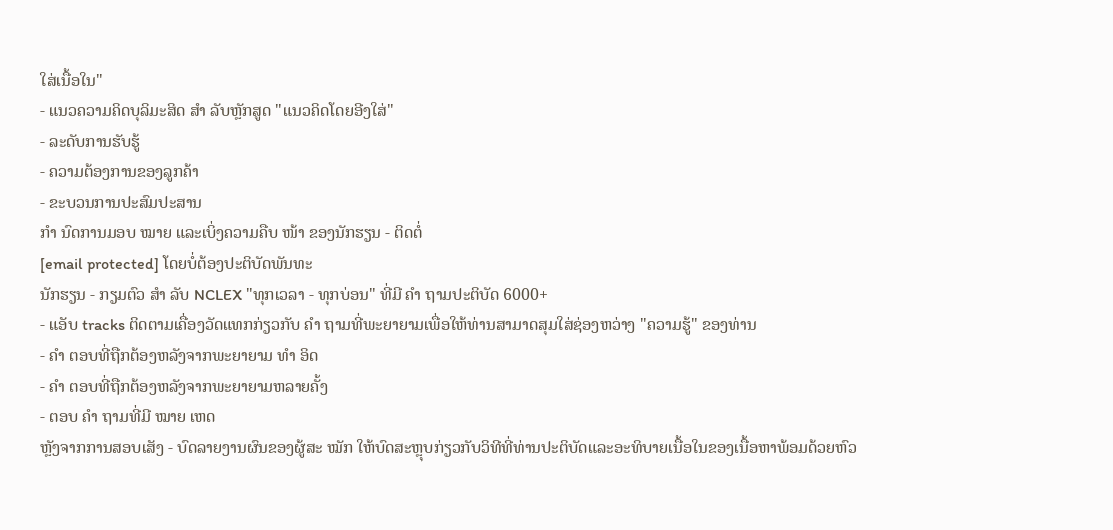ໃສ່ເນື້ອໃນ"
- ແນວຄວາມຄິດບຸລິມະສິດ ສຳ ລັບຫຼັກສູດ "ແນວຄິດໂດຍອີງໃສ່"
- ລະດັບການຮັບຮູ້
- ຄວາມຕ້ອງການຂອງລູກຄ້າ
- ຂະບວນການປະສົມປະສານ
ກຳ ນົດການມອບ ໝາຍ ແລະເບິ່ງຄວາມຄືບ ໜ້າ ຂອງນັກຮຽນ - ຕິດຕໍ່
[email protected] ໂດຍບໍ່ຕ້ອງປະຕິບັດພັນທະ
ນັກຮຽນ - ກຽມຕົວ ສຳ ລັບ NCLEX "ທຸກເວລາ - ທຸກບ່ອນ" ທີ່ມີ ຄຳ ຖາມປະຕິບັດ 6000+
- ແອັບ tracks ຕິດຕາມເຄື່ອງວັດແທກກ່ຽວກັບ ຄຳ ຖາມທີ່ພະຍາຍາມເພື່ອໃຫ້ທ່ານສາມາດສຸມໃສ່ຊ່ອງຫວ່າງ "ຄວາມຮູ້" ຂອງທ່ານ
- ຄຳ ຕອບທີ່ຖືກຕ້ອງຫລັງຈາກພະຍາຍາມ ທຳ ອິດ
- ຄຳ ຕອບທີ່ຖືກຕ້ອງຫລັງຈາກພະຍາຍາມຫລາຍຄັ້ງ
- ຕອບ ຄຳ ຖາມທີ່ມີ ໝາຍ ເຫດ
ຫຼັງຈາກການສອບເສັງ - ບົດລາຍງານຜົນຂອງຜູ້ສະ ໝັກ ໃຫ້ບົດສະຫຼຸບກ່ຽວກັບວິທີທີ່ທ່ານປະຕິບັດແລະອະທິບາຍເນື້ອໃນຂອງເນື້ອຫາພ້ອມດ້ວຍຫົວ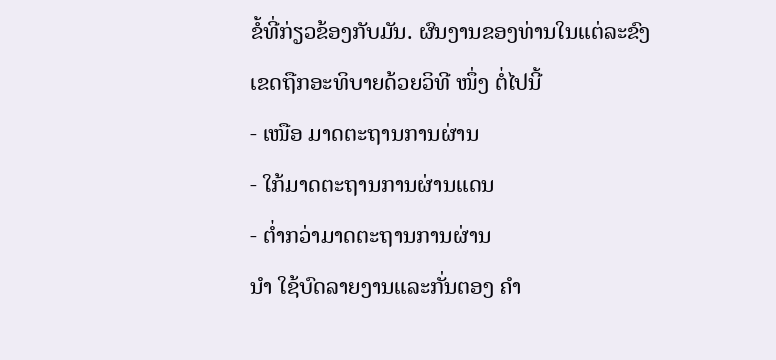ຂໍ້ທີ່ກ່ຽວຂ້ອງກັບມັນ. ຜົນງານຂອງທ່ານໃນແຕ່ລະຂົງເຂດຖືກອະທິບາຍດ້ວຍວິທີ ໜຶ່ງ ຕໍ່ໄປນີ້
- ເໜືອ ມາດຕະຖານການຜ່ານ
- ໃກ້ມາດຕະຖານການຜ່ານແດນ
- ຕໍ່າກວ່າມາດຕະຖານການຜ່ານ
ນຳ ໃຊ້ບົດລາຍງານແລະກັ່ນຕອງ ຄຳ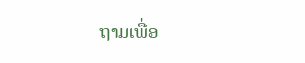ຖາມເພື່ອ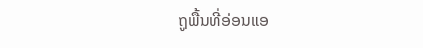ຖູພື້ນທີ່ອ່ອນແອ